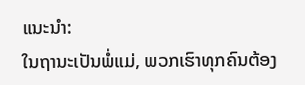ແນະນຳ:
ໃນຖານະເປັນພໍ່ແມ່, ພວກເຮົາທຸກຄົນຕ້ອງ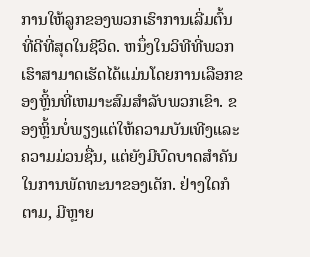ການໃຫ້ລູກຂອງພວກເຮົາການເລີ່ມຕົ້ນທີ່ດີທີ່ສຸດໃນຊີວິດ. ຫນຶ່ງໃນວິທີທີ່ພວກເຮົາສາມາດເຮັດໄດ້ແມ່ນໂດຍການເລືອກຂອງຫຼິ້ນທີ່ເຫມາະສົມສໍາລັບພວກເຂົາ. ຂອງຫຼິ້ນບໍ່ພຽງແຕ່ໃຫ້ຄວາມບັນເທີງແລະຄວາມມ່ວນຊື່ນ, ແຕ່ຍັງມີບົດບາດສໍາຄັນໃນການພັດທະນາຂອງເດັກ. ຢ່າງໃດກໍຕາມ, ມີຫຼາຍ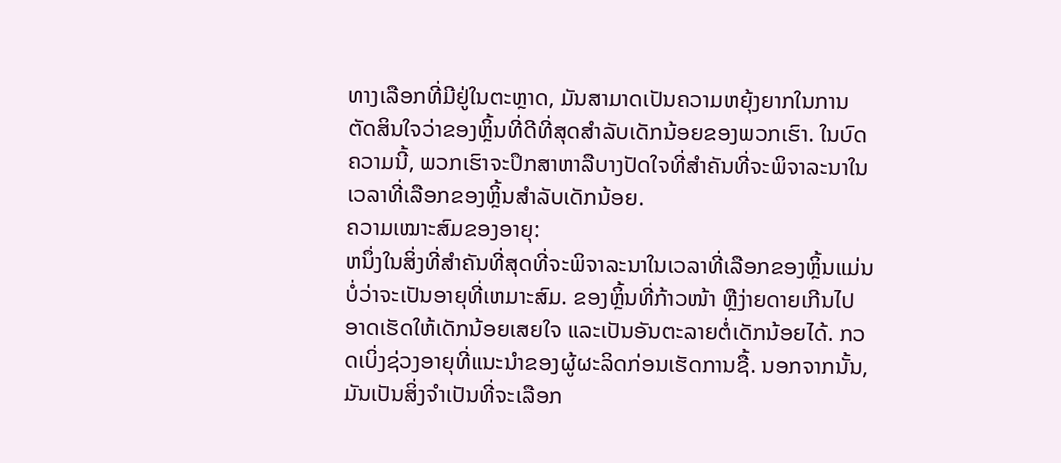ທາງເລືອກທີ່ມີຢູ່ໃນຕະຫຼາດ, ມັນສາມາດເປັນຄວາມຫຍຸ້ງຍາກໃນການຕັດສິນໃຈວ່າຂອງຫຼິ້ນທີ່ດີທີ່ສຸດສໍາລັບເດັກນ້ອຍຂອງພວກເຮົາ. ໃນບົດຄວາມນີ້, ພວກເຮົາຈະປຶກສາຫາລືບາງປັດໃຈທີ່ສໍາຄັນທີ່ຈະພິຈາລະນາໃນເວລາທີ່ເລືອກຂອງຫຼິ້ນສໍາລັບເດັກນ້ອຍ.
ຄວາມເໝາະສົມຂອງອາຍຸ:
ຫນຶ່ງໃນສິ່ງທີ່ສໍາຄັນທີ່ສຸດທີ່ຈະພິຈາລະນາໃນເວລາທີ່ເລືອກຂອງຫຼິ້ນແມ່ນບໍ່ວ່າຈະເປັນອາຍຸທີ່ເຫມາະສົມ. ຂອງຫຼິ້ນທີ່ກ້າວໜ້າ ຫຼືງ່າຍດາຍເກີນໄປອາດເຮັດໃຫ້ເດັກນ້ອຍເສຍໃຈ ແລະເປັນອັນຕະລາຍຕໍ່ເດັກນ້ອຍໄດ້. ກວດເບິ່ງຊ່ວງອາຍຸທີ່ແນະນຳຂອງຜູ້ຜະລິດກ່ອນເຮັດການຊື້. ນອກຈາກນັ້ນ, ມັນເປັນສິ່ງຈໍາເປັນທີ່ຈະເລືອກ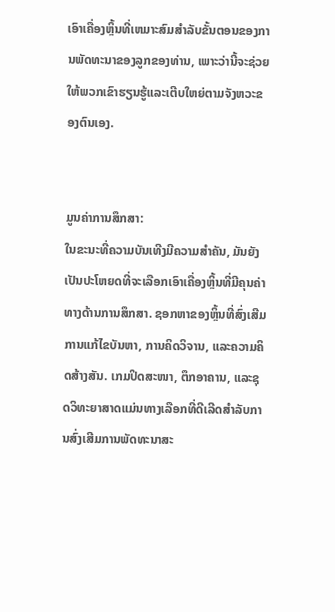ເອົາເຄື່ອງຫຼິ້ນທີ່ເຫມາະສົມສໍາລັບຂັ້ນຕອນຂອງການພັດທະນາຂອງລູກຂອງທ່ານ, ເພາະວ່ານີ້ຈະຊ່ວຍໃຫ້ພວກເຂົາຮຽນຮູ້ແລະເຕີບໃຫຍ່ຕາມຈັງຫວະຂອງຕົນເອງ.


ມູນຄ່າການສຶກສາ:
ໃນຂະນະທີ່ຄວາມບັນເທີງມີຄວາມສໍາຄັນ, ມັນຍັງເປັນປະໂຫຍດທີ່ຈະເລືອກເອົາເຄື່ອງຫຼິ້ນທີ່ມີຄຸນຄ່າທາງດ້ານການສຶກສາ. ຊອກຫາຂອງຫຼິ້ນທີ່ສົ່ງເສີມການແກ້ໄຂບັນຫາ, ການຄິດວິຈານ, ແລະຄວາມຄິດສ້າງສັນ. ເກມປິດສະໜາ, ຕຶກອາຄານ, ແລະຊຸດວິທະຍາສາດແມ່ນທາງເລືອກທີ່ດີເລີດສຳລັບການສົ່ງເສີມການພັດທະນາສະ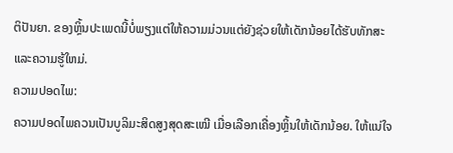ຕິປັນຍາ. ຂອງຫຼິ້ນປະເພດນີ້ບໍ່ພຽງແຕ່ໃຫ້ຄວາມມ່ວນແຕ່ຍັງຊ່ວຍໃຫ້ເດັກນ້ອຍໄດ້ຮັບທັກສະແລະຄວາມຮູ້ໃຫມ່.
ຄວາມປອດໄພ:
ຄວາມປອດໄພຄວນເປັນບູລິມະສິດສູງສຸດສະເໝີ ເມື່ອເລືອກເຄື່ອງຫຼິ້ນໃຫ້ເດັກນ້ອຍ. ໃຫ້ແນ່ໃຈ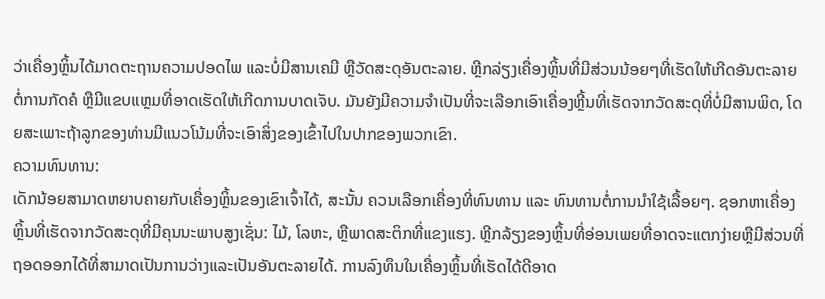ວ່າເຄື່ອງຫຼິ້ນໄດ້ມາດຕະຖານຄວາມປອດໄພ ແລະບໍ່ມີສານເຄມີ ຫຼືວັດສະດຸອັນຕະລາຍ. ຫຼີກລ່ຽງເຄື່ອງຫຼິ້ນທີ່ມີສ່ວນນ້ອຍໆທີ່ເຮັດໃຫ້ເກີດອັນຕະລາຍຕໍ່ການກັດຄໍ ຫຼືມີແຂບແຫຼມທີ່ອາດເຮັດໃຫ້ເກີດການບາດເຈັບ. ມັນຍັງມີຄວາມຈໍາເປັນທີ່ຈະເລືອກເອົາເຄື່ອງຫຼີ້ນທີ່ເຮັດຈາກວັດສະດຸທີ່ບໍ່ມີສານພິດ, ໂດຍສະເພາະຖ້າລູກຂອງທ່ານມີແນວໂນ້ມທີ່ຈະເອົາສິ່ງຂອງເຂົ້າໄປໃນປາກຂອງພວກເຂົາ.
ຄວາມທົນທານ:
ເດັກນ້ອຍສາມາດຫຍາບຄາຍກັບເຄື່ອງຫຼິ້ນຂອງເຂົາເຈົ້າໄດ້, ສະນັ້ນ ຄວນເລືອກເຄື່ອງທີ່ທົນທານ ແລະ ທົນທານຕໍ່ການນຳໃຊ້ເລື້ອຍໆ. ຊອກຫາເຄື່ອງຫຼິ້ນທີ່ເຮັດຈາກວັດສະດຸທີ່ມີຄຸນນະພາບສູງເຊັ່ນ: ໄມ້, ໂລຫະ, ຫຼືພາດສະຕິກທີ່ແຂງແຮງ. ຫຼີກລ້ຽງຂອງຫຼິ້ນທີ່ອ່ອນເພຍທີ່ອາດຈະແຕກງ່າຍຫຼືມີສ່ວນທີ່ຖອດອອກໄດ້ທີ່ສາມາດເປັນການວ່າງແລະເປັນອັນຕະລາຍໄດ້. ການລົງທຶນໃນເຄື່ອງຫຼິ້ນທີ່ເຮັດໄດ້ດີອາດ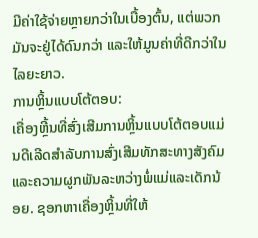ມີຄ່າໃຊ້ຈ່າຍຫຼາຍກວ່າໃນເບື້ອງຕົ້ນ, ແຕ່ພວກມັນຈະຢູ່ໄດ້ດົນກວ່າ ແລະໃຫ້ມູນຄ່າທີ່ດີກວ່າໃນໄລຍະຍາວ.
ການຫຼິ້ນແບບໂຕ້ຕອບ:
ເຄື່ອງຫຼີ້ນທີ່ສົ່ງເສີມການຫຼິ້ນແບບໂຕ້ຕອບແມ່ນດີເລີດສໍາລັບການສົ່ງເສີມທັກສະທາງສັງຄົມແລະຄວາມຜູກພັນລະຫວ່າງພໍ່ແມ່ແລະເດັກນ້ອຍ. ຊອກຫາເຄື່ອງຫຼິ້ນທີ່ໃຫ້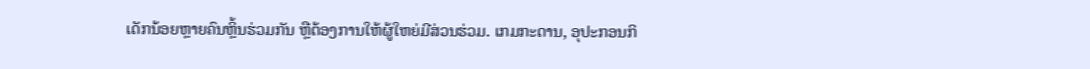ເດັກນ້ອຍຫຼາຍຄົນຫຼິ້ນຮ່ວມກັນ ຫຼືຕ້ອງການໃຫ້ຜູ້ໃຫຍ່ມີສ່ວນຮ່ວມ. ເກມກະດານ, ອຸປະກອນກິ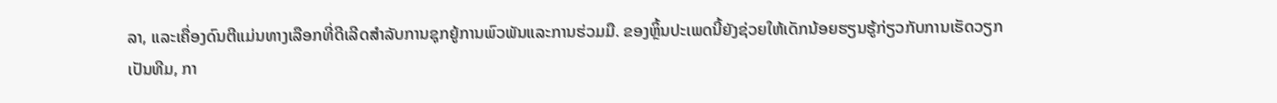ລາ, ແລະເຄື່ອງດົນຕີແມ່ນທາງເລືອກທີ່ດີເລີດສໍາລັບການຊຸກຍູ້ການພົວພັນແລະການຮ່ວມມື. ຂອງຫຼິ້ນປະເພດນີ້ຍັງຊ່ວຍໃຫ້ເດັກນ້ອຍຮຽນຮູ້ກ່ຽວກັບການເຮັດວຽກເປັນທີມ, ກາ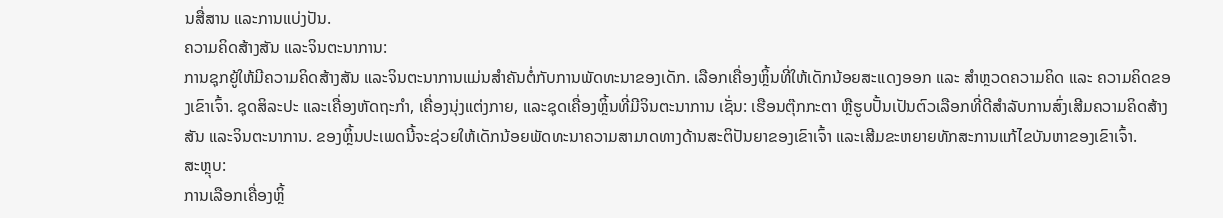ນສື່ສານ ແລະການແບ່ງປັນ.
ຄວາມຄິດສ້າງສັນ ແລະຈິນຕະນາການ:
ການຊຸກຍູ້ໃຫ້ມີຄວາມຄິດສ້າງສັນ ແລະຈິນຕະນາການແມ່ນສໍາຄັນຕໍ່ກັບການພັດທະນາຂອງເດັກ. ເລືອກເຄື່ອງຫຼິ້ນທີ່ໃຫ້ເດັກນ້ອຍສະແດງອອກ ແລະ ສຳຫຼວດຄວາມຄິດ ແລະ ຄວາມຄິດຂອງເຂົາເຈົ້າ. ຊຸດສິລະປະ ແລະເຄື່ອງຫັດຖະກຳ, ເຄື່ອງນຸ່ງແຕ່ງກາຍ, ແລະຊຸດເຄື່ອງຫຼິ້ນທີ່ມີຈິນຕະນາການ ເຊັ່ນ: ເຮືອນຕຸ໊ກກະຕາ ຫຼືຮູບປັ້ນເປັນຕົວເລືອກທີ່ດີສຳລັບການສົ່ງເສີມຄວາມຄິດສ້າງສັນ ແລະຈິນຕະນາການ. ຂອງຫຼິ້ນປະເພດນີ້ຈະຊ່ວຍໃຫ້ເດັກນ້ອຍພັດທະນາຄວາມສາມາດທາງດ້ານສະຕິປັນຍາຂອງເຂົາເຈົ້າ ແລະເສີມຂະຫຍາຍທັກສະການແກ້ໄຂບັນຫາຂອງເຂົາເຈົ້າ.
ສະຫຼຸບ:
ການເລືອກເຄື່ອງຫຼິ້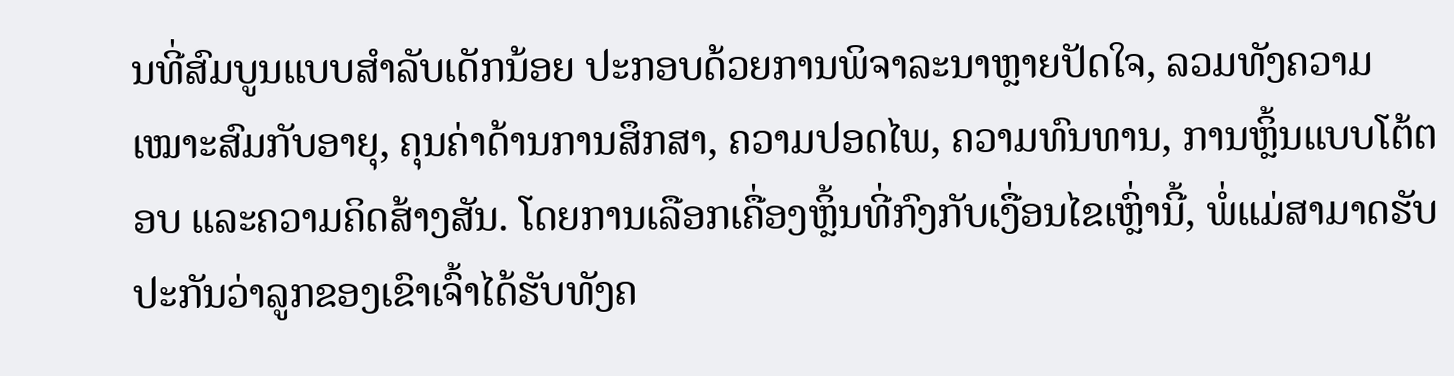ນທີ່ສົມບູນແບບສຳລັບເດັກນ້ອຍ ປະກອບດ້ວຍການພິຈາລະນາຫຼາຍປັດໃຈ, ລວມທັງຄວາມເໝາະສົມກັບອາຍຸ, ຄຸນຄ່າດ້ານການສຶກສາ, ຄວາມປອດໄພ, ຄວາມທົນທານ, ການຫຼິ້ນແບບໂຕ້ຕອບ ແລະຄວາມຄິດສ້າງສັນ. ໂດຍການເລືອກເຄື່ອງຫຼິ້ນທີ່ກົງກັບເງື່ອນໄຂເຫຼົ່ານີ້, ພໍ່ແມ່ສາມາດຮັບປະກັນວ່າລູກຂອງເຂົາເຈົ້າໄດ້ຮັບທັງຄ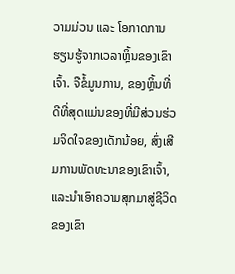ວາມມ່ວນ ແລະ ໂອກາດການຮຽນຮູ້ຈາກເວລາຫຼິ້ນຂອງເຂົາເຈົ້າ. ຈືຂໍ້ມູນການ, ຂອງຫຼິ້ນທີ່ດີທີ່ສຸດແມ່ນຂອງທີ່ມີສ່ວນຮ່ວມຈິດໃຈຂອງເດັກນ້ອຍ, ສົ່ງເສີມການພັດທະນາຂອງເຂົາເຈົ້າ, ແລະນໍາເອົາຄວາມສຸກມາສູ່ຊີວິດຂອງເຂົາ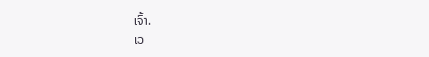ເຈົ້າ.
ເວ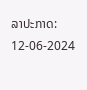ລາປະກາດ: 12-06-2024